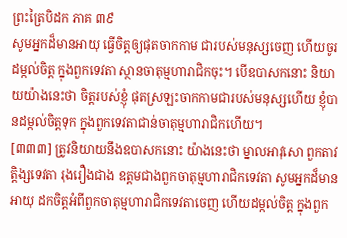ព្រះត្រៃបិដក ភាគ ៣៩
សូមអ្នកដ៏មានអាយុ ធ្វើចិត្តឲ្យផុតចាកកាម ជារបស់មនុស្សចេញ ហើយចូរដម្កល់ចិត្ត ក្នុងពួកទេវតា ស្ថានចាតុម្មហារាជិកចុះ។ បើឧបាសកនោះ និយាយយ៉ាងនេះថា ចិត្តរបស់ខ្ញុំ ផុតស្រឡះចាកកាមជារបស់មនុស្សហើយ ខ្ញុំបានដម្កល់ចិត្តទុក ក្នុងពួកទេវតាជាន់ចាតុម្មហារាជិកហើយ។
[៣៣៣] ត្រូវនិយាយនឹងឧបាសកនោះ យ៉ាងនេះថា ម្នាលអាវុសោ ពួកតាវត្តិង្សទេវតា រុងរឿងជាង ឧត្ដមជាងពួកចាតុម្មហារាជិកទេវតា សូមអ្នកដ៏មានអាយុ ដកចិត្តអំពីពួកចាតុម្មហារាជិកទេវតាចេញ ហើយដម្កល់ចិត្ត ក្នុងពួក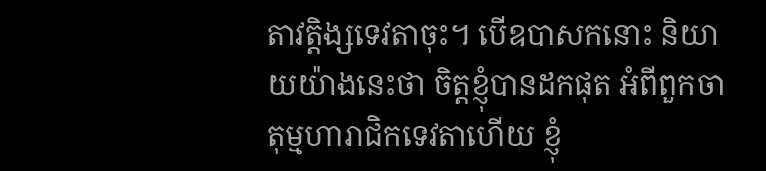តាវត្តិង្សទេវតាចុះ។ បើឧបាសកនោះ និយាយយ៉ាងនេះថា ចិត្តខ្ញុំបានដកផុត អំពីពួកចាតុម្មហារាជិកទេវតាហើយ ខ្ញុំ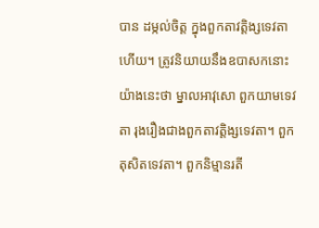បាន ដម្កល់ចិត្ត ក្នុងពួកតាវត្តិង្សទេវតាហើយ។ ត្រូវនិយាយនឹងឧបាសកនោះ យ៉ាងនេះថា ម្នាលអាវុសោ ពួកយាមទេវតា រុងរឿងជាងពួកតាវត្តិង្សទេវតា។ ពួកតុសិតទេវតា។ ពួកនិម្មានរតី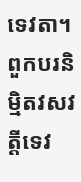ទេវតា។ ពួកបរនិម្មិតវសវត្តីទេវ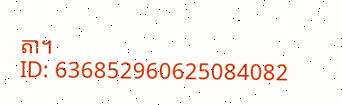តា។
ID: 636852960625084082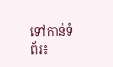ទៅកាន់ទំព័រ៖